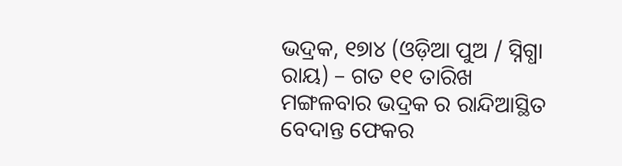ଭଦ୍ରକ, ୧୭ା୪ (ଓଡ଼ିଆ ପୁଅ / ସ୍ନିଗ୍ଧା ରାୟ) – ଗତ ୧୧ ତାରିଖ ମଙ୍ଗଳବାର ଭଦ୍ରକ ର ରାନ୍ଦିଆସ୍ଥିତ ବେଦାନ୍ତ ଫେକର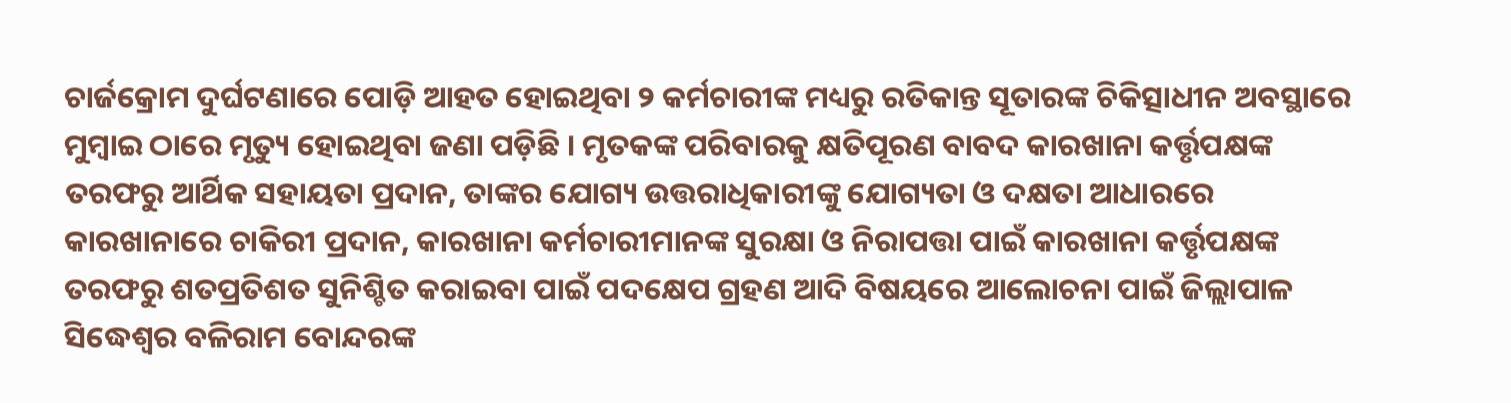ଚାର୍ଜକ୍ରୋମ ଦୁର୍ଘଟଣାରେ ପୋଡ଼ି ଆହତ ହୋଇଥିବା ୨ କର୍ମଚାରୀଙ୍କ ମଧ୍ୟରୁ ରତିକାନ୍ତ ସୂତାରଙ୍କ ଚିକିତ୍ସାଧୀନ ଅବସ୍ଥାରେ ମୁମ୍ବାଇ ଠାରେ ମୃତ୍ୟୁ ହୋଇଥିବା ଜଣା ପଡ଼ିଛି । ମୃତକଙ୍କ ପରିବାରକୁ କ୍ଷତିପୂରଣ ବାବଦ କାରଖାନା କର୍ତ୍ତୃପକ୍ଷଙ୍କ ତରଫରୁ ଆର୍ଥିକ ସହାୟତା ପ୍ରଦାନ, ତାଙ୍କର ଯୋଗ୍ୟ ଉତ୍ତରାଧିକାରୀଙ୍କୁ ଯୋଗ୍ୟତା ଓ ଦକ୍ଷତା ଆଧାରରେ କାରଖାନାରେ ଚାକିରୀ ପ୍ରଦାନ, କାରଖାନା କର୍ମଚାରୀମାନଙ୍କ ସୁରକ୍ଷା ଓ ନିରାପତ୍ତା ପାଇଁ କାରଖାନା କର୍ତ୍ତୃପକ୍ଷଙ୍କ ତରଫରୁ ଶତପ୍ରତିଶତ ସୁନିଶ୍ଚିତ କରାଇବା ପାଇଁ ପଦକ୍ଷେପ ଗ୍ରହଣ ଆଦି ବିଷୟରେ ଆଲୋଚନା ପାଇଁ ଜିଲ୍ଲାପାଳ ସିଦ୍ଧେଶ୍ୱର ବଳିରାମ ବୋନ୍ଦରଙ୍କ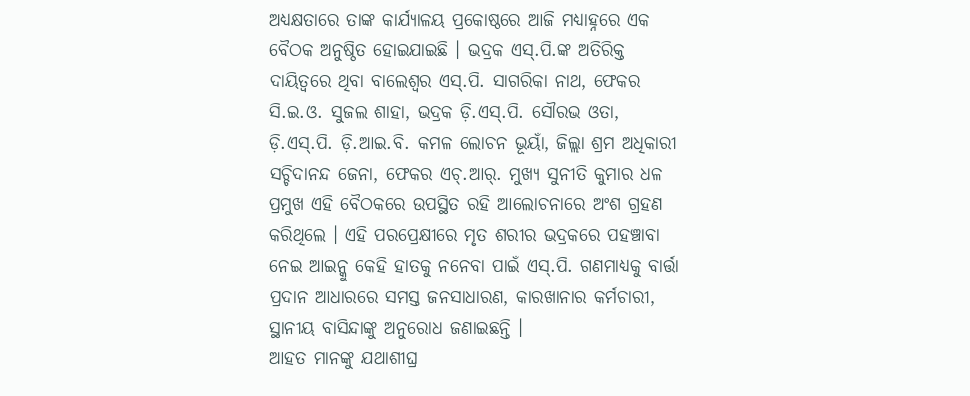ଅଧ୍ୟକ୍ଷତାରେ ତାଙ୍କ କାର୍ଯ୍ୟାଳୟ ପ୍ରକୋଷ୍ଠରେ ଆଜି ମଧ୍ୟାହ୍ନରେ ଏକ ବୈଠକ ଅନୁଷ୍ଠିତ ହୋଇଯାଇଛି । ଭଦ୍ରକ ଏସ୍.ପି.ଙ୍କ ଅତିରିକ୍ତ ଦାୟିତ୍ୱରେ ଥିବା ବାଲେଶ୍ୱର ଏସ୍.ପି. ସାଗରିକା ନାଥ, ଫେକର ସି.ଇ.ଓ. ସୁଜଲ ଶାହା, ଭଦ୍ରକ ଡ଼ି.ଏସ୍.ପି. ସୌରଭ ଓତା, ଡ଼ି.ଏସ୍.ପି. ଡ଼ି.ଆଇ.ବି. କମଳ ଲୋଚନ ଭୂୟାଁ, ଜିଲ୍ଲା ଶ୍ରମ ଅଧିକାରୀ ସଚ୍ଚିଦାନନ୍ଦ ଜେନା, ଫେକର ଏଚ୍.ଆର୍. ମୁଖ୍ୟ ସୁନୀତି କୁମାର ଧଳ ପ୍ରମୁଖ ଏହି ବୈଠକରେ ଉପସ୍ଥିତ ରହି ଆଲୋଚନାରେ ଅଂଶ ଗ୍ରହଣ କରିଥିଲେ । ଏହି ପରପ୍ରେକ୍ଷୀରେ ମୃତ ଶରୀର ଭଦ୍ରକରେ ପହଞ୍ଚାବା ନେଇ ଆଇନ୍କୁ କେହି ହାତକୁ ନନେବା ପାଇଁ ଏସ୍.ପି. ଗଣମାଧ୍ୟକୁ ବାର୍ତ୍ତା ପ୍ରଦାନ ଆଧାରରେ ସମସ୍ତ ଜନସାଧାରଣ, କାରଖାନାର କର୍ମଚାରୀ, ସ୍ଥାନୀୟ ବାସିନ୍ଦାଙ୍କୁ ଅନୁରୋଧ ଜଣାଇଛନ୍ତି ।
ଆହତ ମାନଙ୍କୁ ଯଥାଶୀଘ୍ର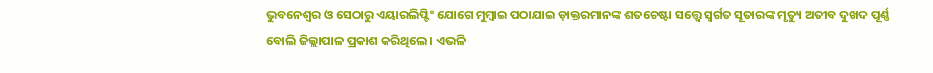ଭୁବନେଶ୍ୱର ଓ ସେଠାରୁ ଏୟାରଲିପ୍ଟିଂ ଯୋଗେ ମୁମ୍ବାଇ ପଠାଯାଇ ଡ଼ାକ୍ତରମାନଙ୍କ ଶତଚେଷ୍ଟା ସତ୍ତ୍ୱେ ସ୍ୱର୍ଗତ ସୂତାରଙ୍କ ମୃତ୍ୟୁ ଅତୀବ ଦୁଖଦ ପୂର୍ଣ୍ଣ ବୋଲି ଜିଲ୍ଲାପାଳ ପ୍ରକାଶ କରିଥିଲେ । ଏଭଳି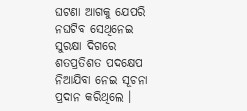ଘଟଣା ଆଗକୁ ଯେପରି ନଘଟିବ ସେଥିନେଇ ସୁରକ୍ଷା ଦିଗରେ ଶତପ୍ରତିଶତ ପଦକ୍ଷେପ ନିଆଯିବା ନେଇ ସୂଚନା ପ୍ରଦାନ କରିଥିଲେ ।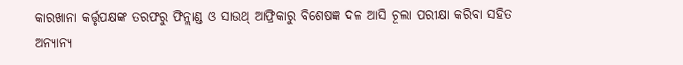କାରଖାନା କର୍ତ୍ତୃପକ୍ଷଙ୍କ ତରଫରୁ ଫିନ୍ଲାଣ୍ଡ ଓ ସାଉଥ୍ ଆଫ୍ରିକାରୁ ବିଶେଷଜ୍ଞ ଦଳ ଆସି ଚୂଲା ପରୀକ୍ଷା କରିବା ସହିତ ଅନ୍ୟାନ୍ୟ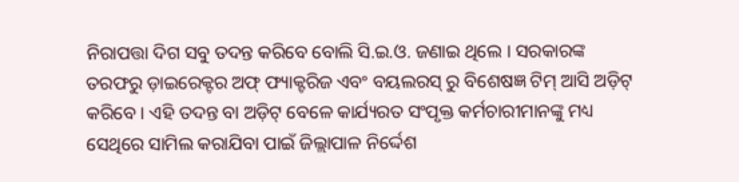ନିରାପତ୍ତା ଦିଗ ସବୁ ତଦନ୍ତ କରିବେ ବୋଲି ସି.ଇ.ଓ. ଜଣାଇ ଥିଲେ । ସରକାରଙ୍କ ତରଫରୁ ଡ଼ାଇରେକ୍ଟର ଅଫ୍ ଫ୍ୟାକ୍ଟରିଜ ଏବଂ ବୟଲରସ୍ ରୁ ବିଶେଷଜ୍ଞ ଟିମ୍ ଆସି ଅଡ଼ିଟ୍ କରିବେ । ଏହି ତଦନ୍ତ ବା ଅଡ଼ିଟ୍ ବେଳେ କାର୍ଯ୍ୟରତ ସଂପୃକ୍ତ କର୍ମଚାରୀମାନଙ୍କୁ ମଧ୍ୟ ସେଥିରେ ସାମିଲ କରାଯିବା ପାଇଁ ଜିଲ୍ଲାପାଳ ନିର୍ଦ୍ଦେଶ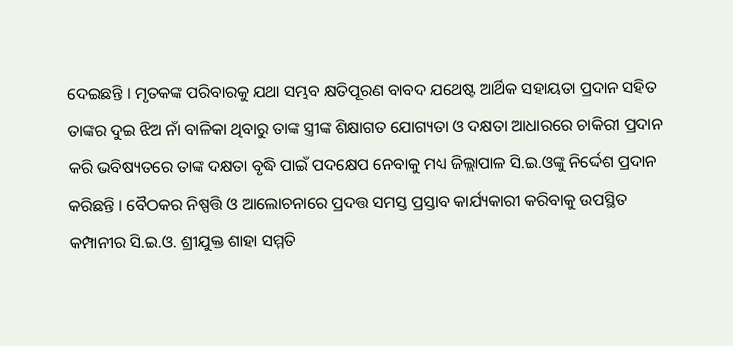ଦେଇଛନ୍ତି । ମୃତକଙ୍କ ପରିବାରକୁ ଯଥା ସମ୍ଭବ କ୍ଷତିପୂରଣ ବାବଦ ଯଥେଷ୍ଟ ଆର୍ଥିକ ସହାୟତା ପ୍ରଦାନ ସହିତ ତାଙ୍କର ଦୁଇ ଝିଅ ନାଁ ବାଳିକା ଥିବାରୁ ତାଙ୍କ ସ୍ତ୍ରୀଙ୍କ ଶିକ୍ଷାଗତ ଯୋଗ୍ୟତା ଓ ଦକ୍ଷତା ଆଧାରରେ ଚାକିରୀ ପ୍ରଦାନ କରି ଭବିଷ୍ୟତରେ ତାଙ୍କ ଦକ୍ଷତା ବୃଦ୍ଧି ପାଇଁ ପଦକ୍ଷେପ ନେବାକୁ ମଧ୍ୟ ଜିଲ୍ଲାପାଳ ସି.ଇ.ଓଙ୍କୁ ନିର୍ଦ୍ଦେଶ ପ୍ରଦାନ କରିଛନ୍ତି । ବୈଠକର ନିଷ୍ପତ୍ତି ଓ ଆଲୋଚନାରେ ପ୍ରଦତ୍ତ ସମସ୍ତ ପ୍ରସ୍ତାବ କାର୍ଯ୍ୟକାରୀ କରିବାକୁ ଉପସ୍ଥିତ କମ୍ପାନୀର ସି.ଇ.ଓ. ଶ୍ରୀଯୁକ୍ତ ଶାହା ସମ୍ମତି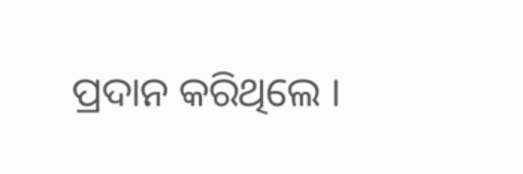ପ୍ରଦାନ କରିଥିଲେ ।